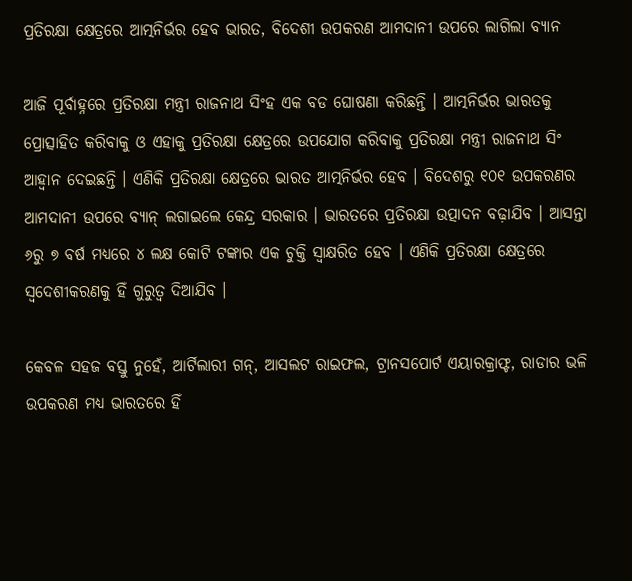ପ୍ରତିରକ୍ଷା କ୍ଷେତ୍ରରେ ଆତ୍ମନିର୍ଭର ହେବ ଭାରତ, ବିଦେଶୀ ଉପକରଣ ଆମଦାନୀ ଉପରେ ଲାଗିଲା ବ୍ୟାନ

ଆଜି ପୂର୍ବାହ୍ନରେ ପ୍ରତିରକ୍ଷା ମନ୍ତ୍ରୀ ରାଜନାଥ ସିଂହ ଏକ ବଡ ଘୋଷଣା କରିଛନ୍ତି । ଆତ୍ମନିର୍ଭର ଭାରତକୁ ପ୍ରୋତ୍ସାହିତ କରିବାକୁ ଓ ଏହାକୁ ପ୍ରତିରକ୍ଷା କ୍ଷେତ୍ରରେ ଉପଯୋଗ କରିବାକୁ ପ୍ରତିରକ୍ଷା ମନ୍ତ୍ରୀ ରାଜନାଥ ସିଂ ଆହ୍ବାନ ଦେଇଛନ୍ତି । ଏଣିକି ପ୍ରତିରକ୍ଷା କ୍ଷେତ୍ରରେ ଭାରତ ଆତ୍ମନିର୍ଭର ହେବ । ବିଦେଶରୁ ୧୦୧ ଉପକରଣର ଆମଦାନୀ ଉପରେ ବ୍ୟାନ୍‌ ଲଗାଇଲେ କେନ୍ଦ୍ର ସରକାର । ଭାରତରେ ପ୍ରତିରକ୍ଷା ଉତ୍ପାଦନ ବଢ଼ାଯିବ । ଆସନ୍ତା ୬ରୁ ୭ ବର୍ଷ ମଧ୍ୟରେ ୪ ଲକ୍ଷ କୋଟି ଟଙ୍କାର ଏକ ଚୁକ୍ତି ସ୍ବାକ୍ଷରିତ ହେବ । ଏଣିକି ପ୍ରତିରକ୍ଷା କ୍ଷେତ୍ରରେ ସ୍ୱଦେଶୀକରଣକୁ ହିଁ ଗୁରୁତ୍ୱ ଦିଆଯିବ ।

କେବଳ ସହଜ ବସ୍ତୁ ନୁହେଁ, ଆର୍ଟିଲାରୀ ଗନ୍‌, ଆସଲଟ ରାଇଫଲ, ଟ୍ରାନସପୋର୍ଟ ଏୟାରକ୍ରାଫ୍ଟ, ରାଡାର ଭଳି ଉପକରଣ ମଧ୍ୟ ଭାରତରେ ହିଁ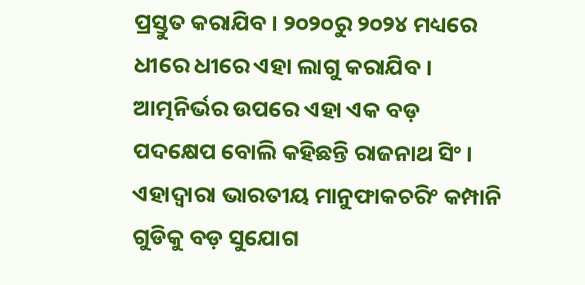ପ୍ରସ୍ତୁତ କରାଯିବ । ୨୦୨୦ରୁ ୨୦୨୪ ମଧ୍ୟରେ ଧୀରେ ଧୀରେ ଏହା ଲାଗୁ କରାଯିବ । ଆତ୍ମନିର୍ଭର ଉପରେ ଏହା ଏକ ବଡ଼ ପଦକ୍ଷେପ ବୋଲି କହିଛନ୍ତି ରାଜନାଥ ସିଂ । ଏହାଦ୍ୱାରା ଭାରତୀୟ ମାନୁଫାକଚରିଂ କମ୍ପାନି ଗୁଡିକୁ ବଡ଼ ସୁଯୋଗ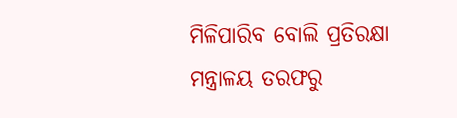ମିଳିପାରିବ ବୋଲି ପ୍ରତିରକ୍ଷା ମନ୍ତ୍ରାଳୟ ତରଫରୁ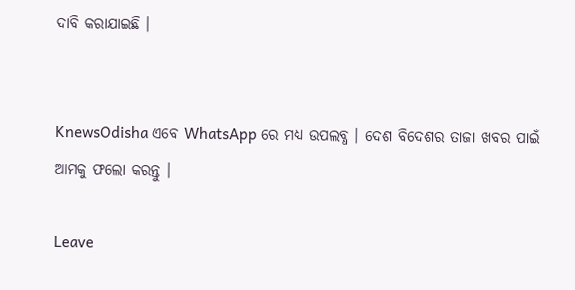ଦାବି କରାଯାଇଛି ।


KnewsOdisha ଏବେ WhatsApp ରେ ମଧ୍ୟ ଉପଲବ୍ଧ । ଦେଶ ବିଦେଶର ତାଜା ଖବର ପାଇଁ ଆମକୁ ଫଲୋ କରନ୍ତୁ ।

Leave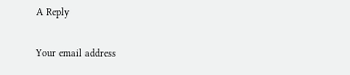A Reply

Your email address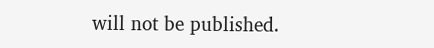will not be published.